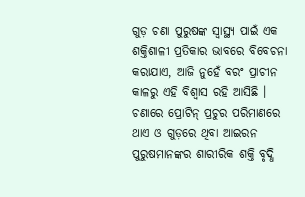ଗୁଡ଼ ଚଣା ପୁରୁଷଙ୍କ ସ୍ୱାସ୍ଥ୍ୟ ପାଇଁ ଏକ ଶକ୍ତିଶାଳୀ ପ୍ରତିକାର ଭାବରେ ବିବେଚନା କରାଯାଏ, ଆଜି ନୁହେଁ ବରଂ ପ୍ରାଚୀନ କାଳରୁ ଏହି ବିଶ୍ବାସ ରହି ଆସିଛି । ଚଣାରେ ପ୍ରୋଟିନ୍ ପ୍ରଚୁର ପରିମାଣରେ ଥାଏ ଓ ଗୁଡ଼ରେ ଥିବା ଆଇରନ ପୁରୁଷମାନଙ୍କର ଶାରୀରିକ ଶକ୍ତି ବୃଦ୍ଧି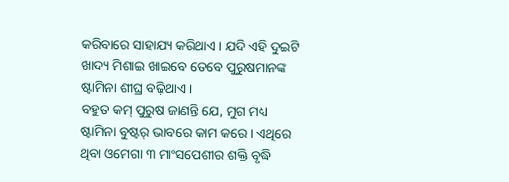କରିବାରେ ସାହାଯ୍ୟ କରିଥାଏ । ଯଦି ଏହି ଦୁଇଟି ଖାଦ୍ୟ ମିଶାଇ ଖାଇବେ ତେବେ ପୁରୁଷମାନଙ୍କ ଷ୍ଟାମିନା ଶୀଘ୍ର ବଢ଼ିଥାଏ ।
ବହୁତ କମ୍ ପୁରୁଷ ଜାଣନ୍ତି ଯେ, ମୁଗ ମଧ୍ୟ ଷ୍ଟାମିନା ବୁଷ୍ଟର୍ ଭାବରେ କାମ କରେ । ଏଥିରେ ଥିବା ଓମେଗା ୩ ମାଂସପେଶୀର ଶକ୍ତି ବୃଦ୍ଧି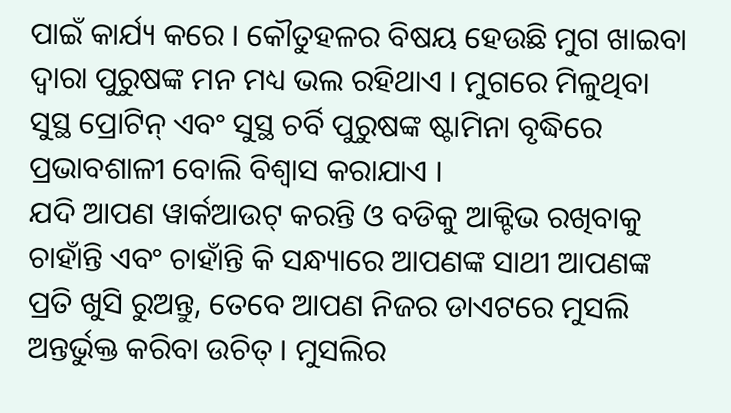ପାଇଁ କାର୍ଯ୍ୟ କରେ । କୌତୁହଳର ବିଷୟ ହେଉଛି ମୁଗ ଖାଇବା ଦ୍ୱାରା ପୁରୁଷଙ୍କ ମନ ମଧ୍ୟ ଭଲ ରହିଥାଏ । ମୁଗରେ ମିଳୁଥିବା ସୁସ୍ଥ ପ୍ରୋଟିନ୍ ଏବଂ ସୁସ୍ଥ ଚର୍ବି ପୁରୁଷଙ୍କ ଷ୍ଟାମିନା ବୃଦ୍ଧିରେ ପ୍ରଭାବଶାଳୀ ବୋଲି ବିଶ୍ଵାସ କରାଯାଏ ।
ଯଦି ଆପଣ ୱାର୍କଆଉଟ୍ କରନ୍ତି ଓ ବଡିକୁ ଆକ୍ଟିଭ ରଖିବାକୁ ଚାହାଁନ୍ତି ଏବଂ ଚାହାଁନ୍ତି କି ସନ୍ଧ୍ୟାରେ ଆପଣଙ୍କ ସାଥୀ ଆପଣଙ୍କ ପ୍ରତି ଖୁସି ରୁଅନ୍ତୁ, ତେବେ ଆପଣ ନିଜର ଡାଏଟରେ ମୁସଲି ଅନ୍ତର୍ଭୁକ୍ତ କରିବା ଉଚିତ୍ । ମୁସଲିର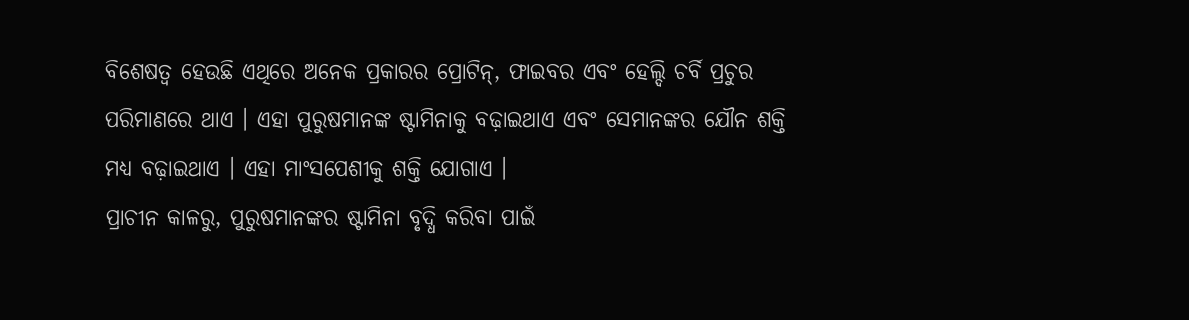ବିଶେଷତ୍ୱ ହେଉଛି ଏଥିରେ ଅନେକ ପ୍ରକାରର ପ୍ରୋଟିନ୍, ଫାଇବର ଏବଂ ହେଲ୍ଦି ଚର୍ବି ପ୍ରଚୁର ପରିମାଣରେ ଥାଏ । ଏହା ପୁରୁଷମାନଙ୍କ ଷ୍ଟାମିନାକୁ ବଢ଼ାଇଥାଏ ଏବଂ ସେମାନଙ୍କର ଯୌନ ଶକ୍ତି ମଧ୍ୟ ବଢ଼ାଇଥାଏ । ଏହା ମାଂସପେଶୀକୁ ଶକ୍ତି ଯୋଗାଏ ।
ପ୍ରାଚୀନ କାଳରୁ, ପୁରୁଷମାନଙ୍କର ଷ୍ଟାମିନା ବୃଦ୍ଧି କରିବା ପାଇଁ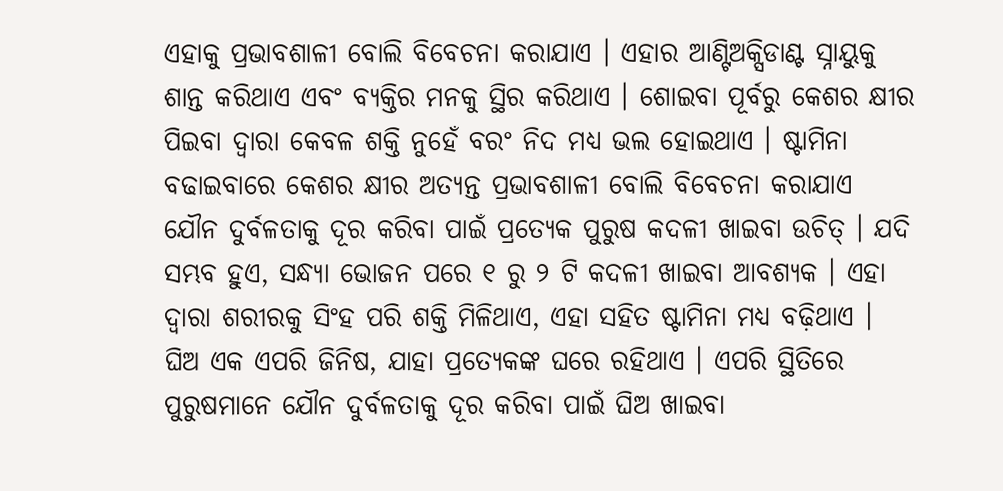ଏହାକୁ ପ୍ରଭାବଶାଳୀ ବୋଲି ବିବେଚନା କରାଯାଏ । ଏହାର ଆଣ୍ଟିଅକ୍ସିଡାଣ୍ଟ ସ୍ନାୟୁକୁ ଶାନ୍ତ କରିଥାଏ ଏବଂ ବ୍ୟକ୍ତିର ମନକୁ ସ୍ଥିର କରିଥାଏ । ଶୋଇବା ପୂର୍ବରୁ କେଶର କ୍ଷୀର ପିଇବା ଦ୍ୱାରା କେବଳ ଶକ୍ତି ନୁହେଁ ବରଂ ନିଦ ମଧ୍ୟ ଭଲ ହୋଇଥାଏ । ଷ୍ଟାମିନା ବଢାଇବାରେ କେଶର କ୍ଷୀର ଅତ୍ୟନ୍ତ ପ୍ରଭାବଶାଳୀ ବୋଲି ବିବେଚନା କରାଯାଏ
ଯୌନ ଦୁର୍ବଳତାକୁ ଦୂର କରିବା ପାଇଁ ପ୍ରତ୍ୟେକ ପୁରୁଷ କଦଳୀ ଖାଇବା ଉଚିତ୍ । ଯଦି ସମ୍ଭବ ହୁଏ, ସନ୍ଧ୍ୟା ଭୋଜନ ପରେ ୧ ରୁ ୨ ଟି କଦଳୀ ଖାଇବା ଆବଶ୍ୟକ । ଏହା ଦ୍ଵାରା ଶରୀରକୁ ସିଂହ ପରି ଶକ୍ତି ମିଳିଥାଏ, ଏହା ସହିତ ଷ୍ଟାମିନା ମଧ୍ୟ ବଢ଼ିଥାଏ ।
ଘିଅ ଏକ ଏପରି ଜିନିଷ, ଯାହା ପ୍ରତ୍ୟେକଙ୍କ ଘରେ ରହିଥାଏ । ଏପରି ସ୍ଥିତିରେ ପୁରୁଷମାନେ ଯୌନ ଦୁର୍ବଳତାକୁ ଦୂର କରିବା ପାଇଁ ଘିଅ ଖାଇବା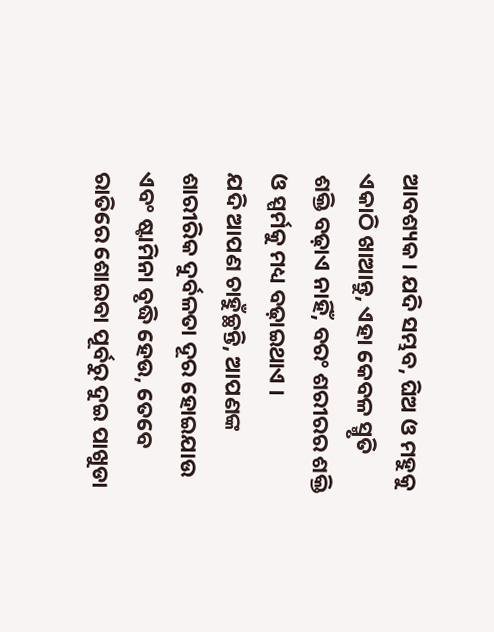ଆବଶ୍ୟକ । ଯଦି ସମ୍ଭବ, ଘିଅ ଓ ମହୁକୁ ଏକାଠି ଖାଆନ୍ତୁ, ଏହା କେବଳ ସ୍ମୃତି ଶକ୍ତି ବଢ଼ାଏ ନାହିଁ, ବରଂ ଶରୀରର ଶକ୍ତି ଓ ସ୍ପର୍ମକୁ ମଧ୍ୟ ବଢ଼ାଇଥାଏ ।
ଯଦି ଆପଣ ଚାହୁଁଚ୍ଛନ୍ତି, ଆପଣଙ୍କ ଶାରୀରିକ ଦୁର୍ବଳତା ଦୂର ହୋଇଯାଉ ଏବଂ ଷ୍ଟାମିନା ବୃଦ୍ଧି ହେଉ, ତେବେ ରାତିରେ ଶୋଇବା ପୂର୍ବରୁ ଦୁଇ ପାଖୁଡା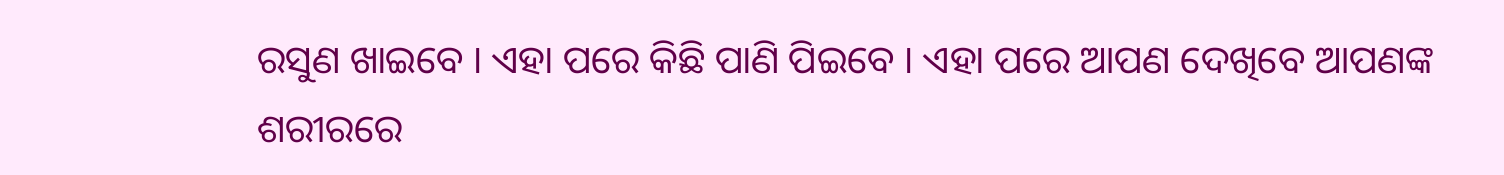ରସୁଣ ଖାଇବେ । ଏହା ପରେ କିଛି ପାଣି ପିଇବେ । ଏହା ପରେ ଆପଣ ଦେଖିବେ ଆପଣଙ୍କ ଶରୀରରେ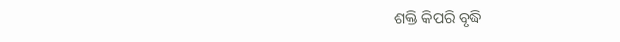ଶକ୍ତି କିପରି ବୃଦ୍ଧି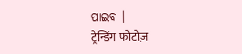ପାଇବ ।
ट्रेन्डिंग फोटोज़